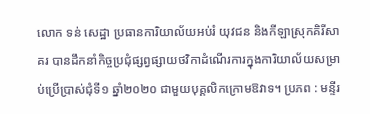លោក ទន់ សេដ្ឋា ប្រធានការិយាល័យអប់រំ យុវជន និងកីឡាស្រុកគិរីសាគរ បានដឹកនាំកិច្ចប្រជុំផ្សព្វផ្សាយថវិកាដំណើរការក្នុងការិយាល័យសម្រាប់ប្រើប្រាស់ជុំទី១ ឆ្នាំ២០២០ ជាមួយបុគ្គលិកក្រោមឱវាទ។ ប្រភព : មន្ទីរ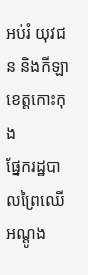អប់រំ យុវជន និងកីឡាខេត្តកោះកុង
ផ្នែករដ្ឋបាលព្រៃឈើអណ្ដូង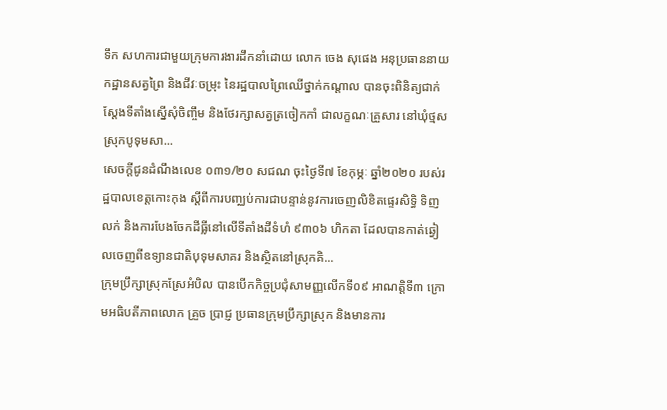ទឹក សហការជាមួយក្រុមការងារដឹកនាំដោយ លោក ចេង សុផេង អនុប្រធាននាយកដ្ឋានសត្វព្រៃ និងជីវៈចម្រុះ នៃរដ្ឋបាលព្រៃឈើថ្នាក់កណ្ដាល បានចុះពិនិត្យជាក់ស្ដែងទីតាំងស្នើសុំចិញ្ចឹម និងថែរក្សាសត្វត្រចៀកកាំ ជាលក្ខណៈគ្រួសារ នៅឃុំថ្មស ស្រុកបូទុមសា...
សេចក្តីជូនដំណឹងលេខ ០៣១/២០ សជណ ចុះថ្ងៃទី៧ ខែកុម្ភៈ ឆ្នាំ២០២០ របស់រដ្ឋបាលខេត្តកោះកុង ស្តីពីការបញ្ឈប់ការជាបន្ទាន់នូវការចេញលិខិតផ្ទេរសិទ្ធិ ទិញ លក់ និងការបែងចែកដីធ្លីនៅលើទីតាំងដីទំហំ ៩៣០៦ ហិកតា ដែលបានកាត់ឆ្វៀលចេញពីឧទ្យានជាតិបុទុមសាគរ និងស្ថិតនៅស្រុកគិ...
ក្រុមប្រឹក្សាស្រុកស្រែអំបិល បានបើកកិច្ចប្រជុំសាមញ្ញលើកទី០៩ អាណត្តិទី៣ ក្រោមអធិបតីភាពលោក គ្រួច ប្រាជ្ញ ប្រធានក្រុមប្រឹក្សាស្រុក និងមានការ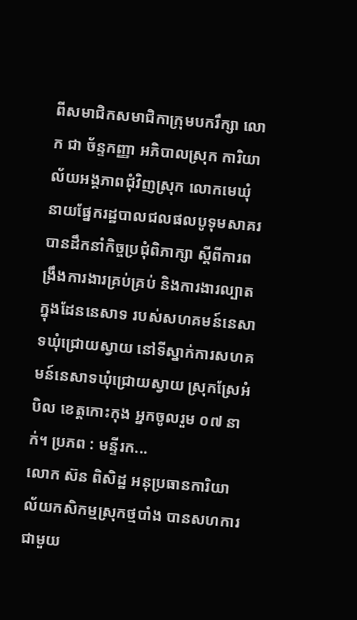ពីសមាជិកសមាជិកាក្រុមបករឹក្សា លោក ជា ច័ន្ទកញ្ញា អភិបាលស្រុក ការិយាល័យអង្គភាពជុំវិញស្រុក លោកមេឃុំ
នាយផ្នែករដ្ឋបាលជលផលបូទុមសាគរ បានដឹកនាំកិច្ចប្រជុំពិភាក្សា ស្តីពីការពង្រឹងការងារគ្រប់គ្រប់ និងការងារល្បាតក្នុងដែននេសាទ របស់សហគមន៍នេសាទឃុំជ្រោយស្វាយ នៅទីស្នាក់ការសហគមន៍នេសាទឃុំជ្រោយស្វាយ ស្រុកស្រែអំបិល ខេត្តកោះកុង អ្នកចូលរួម ០៧ នាក់។ ប្រភព : មន្ទីរក...
លោក ស៊ន ពិសិដ្ឋ អនុប្រធានការិយាល័យកសិកម្មស្រុកថ្មបាំង បានសហការជាមួយ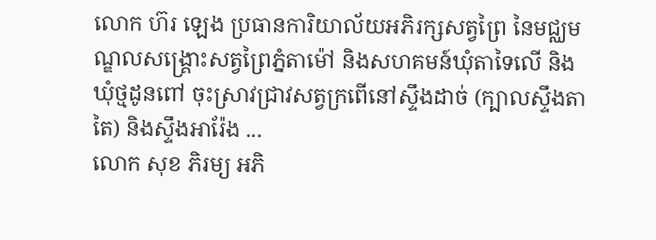លោក ហ៊រ ឡេង ប្រធានការិយាល័យអភិរក្សសត្វព្រៃ នៃមជ្ឈមណ្ឌលសង្រ្គោះសត្វព្រៃភ្នំតាម៉ៅ និងសហគមន៍ឃុំតាទៃលើ និងឃុំថ្មដូនពៅ ចុះស្រាវជ្រាវសត្វក្រពើនៅស្ទឹងដាច់ (ក្បាលស្ទឹងតាតៃ) និងស្ទឹងអារ៉ែង ...
លោក សុខ ភិរម្យ អភិ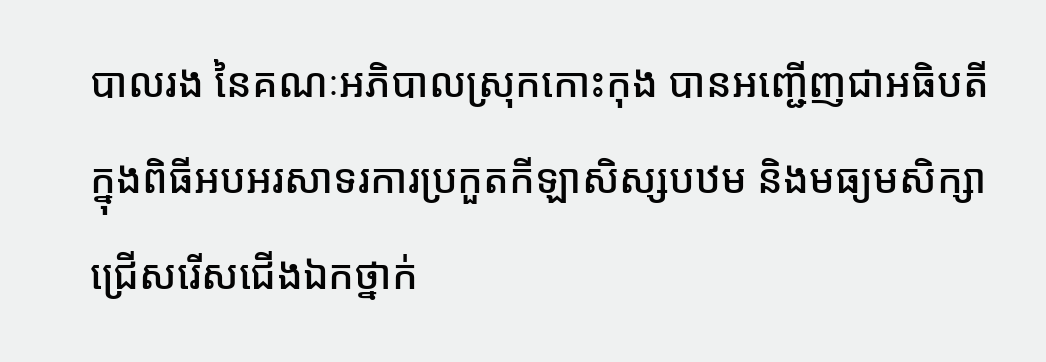បាលរង នៃគណៈអភិបាលស្រុកកោះកុង បានអញ្ជើញជាអធិបតី ក្នុងពិធីអបអរសាទរការប្រកួតកីឡាសិស្សបឋម និងមធ្យមសិក្សាជ្រើសរើសជើងឯកថ្នាក់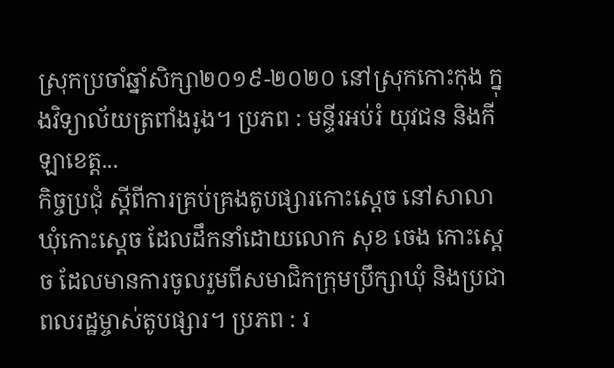ស្រុកប្រចាំឆ្នាំសិក្សា២០១៩-២០២០ នៅស្រុកកោះកុង ក្នុងវិទ្យាល័យត្រពាំងរូង។ ប្រភព : មន្ទីរអប់រំ យុវជន និងកីឡាខេត្ត...
កិច្ចប្រជុំ ស្តីពីការគ្រប់គ្រងតូបផ្សារកោះស្តេច នៅសាលាឃុំកោះស្តេច ដែលដឹកនាំដោយលោក សុខ ចេង កោះស្តេច ដែលមានការចូលរួមពីសមាជិកក្រុមប្រឹក្សាឃុំ និងប្រជាពលរដ្ឋម្ចាស់តូបផ្សារ។ ប្រភព : រ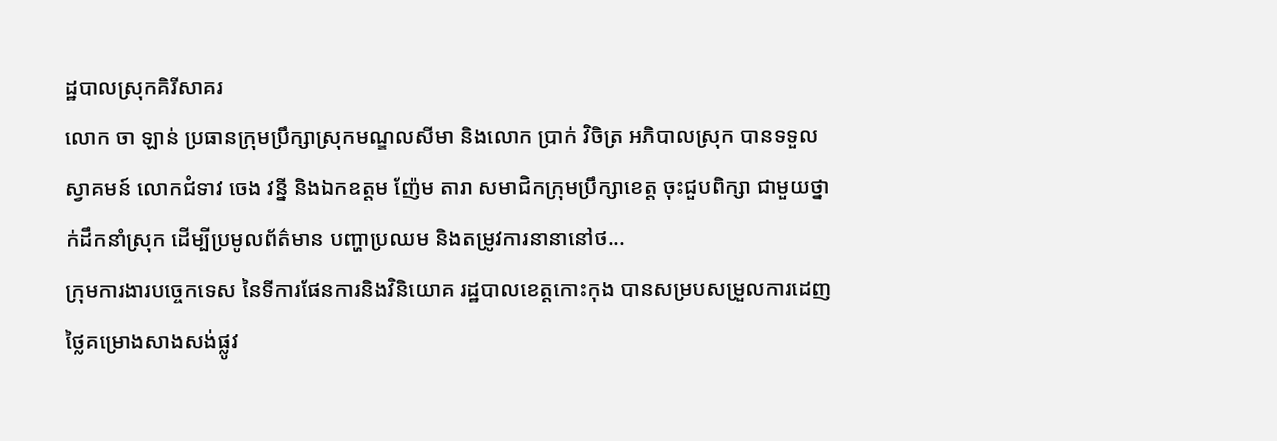ដ្ឋបាលស្រុកគិរីសាគរ
លោក ចា ឡាន់ ប្រធានក្រុមប្រឹក្សាស្រុកមណ្ឌលសីមា និងលោក ប្រាក់ វិចិត្រ អភិបាលស្រុក បានទទួលស្វាគមន៍ លោកជំទាវ ចេង វន្នី និងឯកឧត្តម ញ៉ែម តារា សមាជិកក្រុមប្រឹក្សាខេត្ត ចុះជួបពិក្សា ជាមួយថ្នាក់ដឹកនាំស្រុក ដើម្បីប្រមូលព័ត៌មាន បញ្ហាប្រឈម និងតម្រូវការនានានៅថ...
ក្រុមការងារបច្ចេកទេស នៃទីការផែនការនិងវិនិយោគ រដ្ឋបាលខេត្តកោះកុង បានសម្របសម្រួលការដេញថ្លៃគម្រោងសាងសង់ផ្លូវ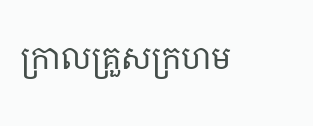ក្រាលគ្រួសក្រហម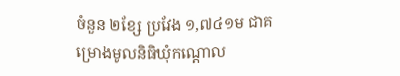ចំនួន ២ខ្សែ ប្រវែង ១,៧៤១ម ជាគម្រោងមូលនិធិឃុំកណ្តោល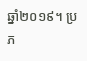ឆ្នាំ២០១៩។ ប្រភ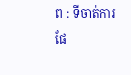ព : ទីចាត់ការផែ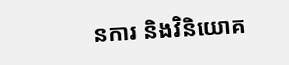នការ និងវិនិយោគ